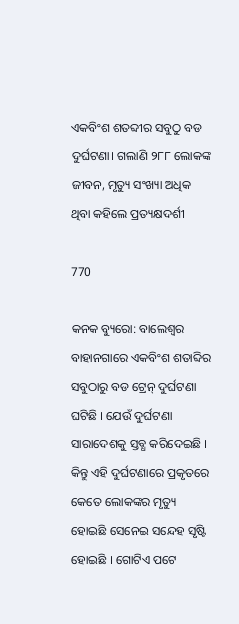ଏକବିଂଶ ଶତବ୍ଦୀର ସବୁଠୁ ବଡ ଦୁର୍ଘଟଣା। ଗଲାଣି ୨୮୮ ଲୋକଙ୍କ ଜୀବନ, ମୃତ୍ୟୁ ସଂଖ୍ୟା ଅଧିକ ଥିବା କହିଲେ ପ୍ରତ୍ୟକ୍ଷଦର୍ଶୀ

770

କନକ ବ୍ୟୁରୋ: ବାଲେଶ୍ୱର ବାହାନଗାରେ ଏକବିଂଶ ଶତାବ୍ଦିର ସବୁଠାରୁ ବଡ ଟ୍ରେନ୍ ଦୁର୍ଘଟଣା ଘଟିଛି । ଯେଉଁ ଦୁର୍ଘଟଣା ସାରାଦେଶକୁ ସ୍ତବ୍ଧ କରିଦେଇଛି । କିନ୍ତୁ ଏହି ଦୁର୍ଘଟଣାରେ ପ୍ରକୃତରେ କେତେ ଲୋକଙ୍କର ମୃତ୍ୟୁ ହୋଇଛି ସେନେଇ ସନ୍ଦେହ ସୃଷ୍ଟି ହୋଇଛି । ଗୋଟିଏ ପଟେ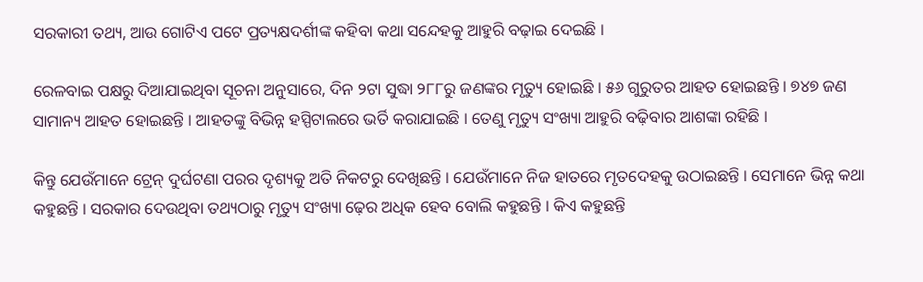ସରକାରୀ ତଥ୍ୟ, ଆଉ ଗୋଟିଏ ପଟେ ପ୍ରତ୍ୟକ୍ଷଦର୍ଶୀଙ୍କ କହିବା କଥା ସନ୍ଦେହକୁ ଆହୁରି ବଢ଼ାଇ ଦେଇଛି ।

ରେଳବାଇ ପକ୍ଷରୁ ଦିଆଯାଇଥିବା ସୂଚନା ଅନୁସାରେ, ଦିନ ୨ଟା ସୁଦ୍ଧା ୨୮୮ରୁ ଜଣଙ୍କର ମୃତ୍ୟୁ ହୋଇଛି । ୫୬ ଗୁରୁତର ଆହତ ହୋଇଛନ୍ତି । ୭୪୭ ଜଣ ସାମାନ୍ୟ ଆହତ ହୋଇଛନ୍ତି । ଆହତଙ୍କୁ ବିଭିନ୍ନ ହସ୍ପିଟାଲରେ ଭର୍ତି କରାଯାଇଛି । ତେଣୁ ମୃତ୍ୟୁ ସଂଖ୍ୟା ଆହୁରି ବଢ଼ିବାର ଆଶଙ୍କା ରହିଛି ।

କିନ୍ତୁ ଯେଉଁମାନେ ଟ୍ରେନ୍ ଦୁର୍ଘଟଣା ପରର ଦୃଶ୍ୟକୁ ଅତି ନିକଟରୁ ଦେଖିଛନ୍ତି । ଯେଉଁମାନେ ନିଜ ହାତରେ ମୃତଦେହକୁ ଉଠାଇଛନ୍ତି । ସେମାନେ ଭିନ୍ନ କଥା କହୁଛନ୍ତି । ସରକାର ଦେଉଥିବା ତଥ୍ୟଠାରୁ ମୃତ୍ୟୁ ସଂଖ୍ୟା ଢ଼େର ଅଧିକ ହେବ ବୋଲି କହୁଛନ୍ତି । କିଏ କହୁଛନ୍ତି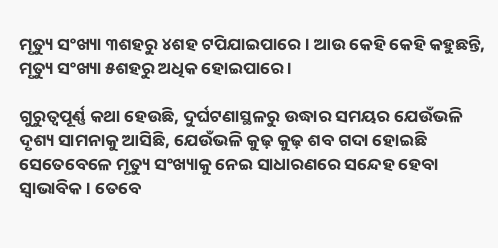ମୃତ୍ୟୁ ସଂଖ୍ୟା ୩ଶହରୁ ୪ଶହ ଟପିଯାଇପାରେ । ଆଉ କେହି କେହି କହୁଛନ୍ତି, ମୃତ୍ୟୁ ସଂଖ୍ୟା ୫ଶହରୁ ଅଧିକ ହୋଇପାରେ ।

ଗୁରୁତ୍ୱପୂର୍ଣ୍ଣ କଥା ହେଉଛି, ଦୁର୍ଘଟଣାସ୍ଥଳରୁ ଉଦ୍ଧାର ସମୟର ଯେଉଁଭଳି ଦୃଶ୍ୟ ସାମନାକୁ ଆସିଛି, ଯେଉଁଭଳି କୁଢ଼ କୁଢ଼ ଶବ ଗଦା ହୋଇଛି ସେତେବେଳେ ମୃତ୍ୟୁ ସଂଖ୍ୟାକୁ ନେଇ ସାଧାରଣରେ ସନ୍ଦେହ ହେବା ସ୍ୱାଭାବିକ । ତେବେ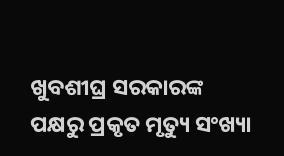ଖୁବଶୀଘ୍ର ସରକାରଙ୍କ ପକ୍ଷରୁ ପ୍ରକୃତ ମୃତ୍ୟୁ ସଂଖ୍ୟା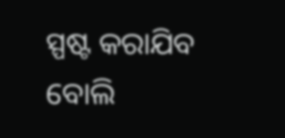ସ୍ପଷ୍ଟ କରାଯିବ ବୋଲି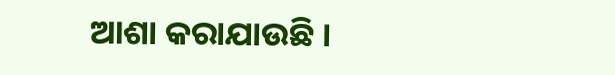ଆଶା କରାଯାଉଛି ।